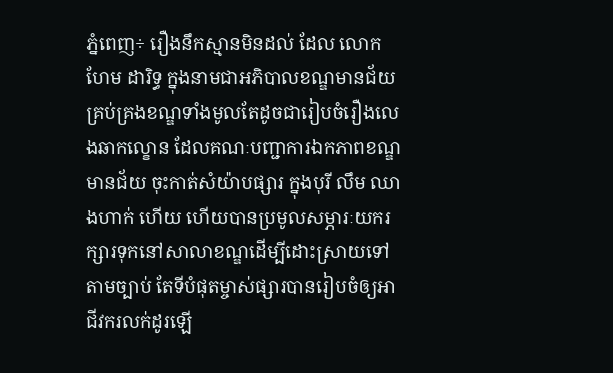ភ្នំពេញ÷ រឿងនឹកស្មានមិនដល់ ដែល លោក ហែម ដារិទ្ធ ក្នុងនាមជាអភិបាលខណ្ឌមានជ័យ គ្រប់គ្រងខណ្ឌទាំងមូលតែដូចជារៀបចំរឿងលេងឆាកល្ខោន ដែលគណៈបញ្ជាការឯកភាពខណ្ឌមានជ័យ ចុះកាត់សំយ៉ាបផ្សារ ក្នុងបុរី លឹម ឈាងហាក់ ហើយ ហើយបានប្រមូលសម្ភារៈយករក្សារទុកនៅសាលាខណ្ឌដើម្បីដោះស្រាយទៅតាមច្បាប់ តែទីបំផុតម្ចាស់ផ្សារបានរៀបចំឲ្យអាជីវករលក់ដូរឡើ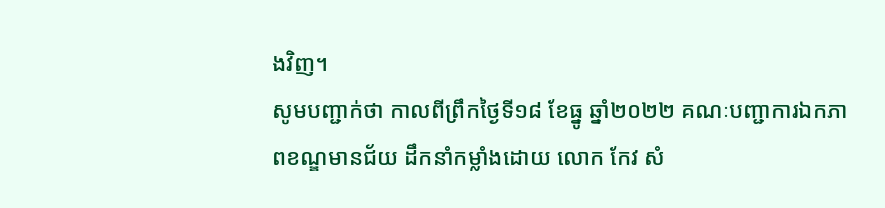ងវិញ។
សូមបញ្ជាក់ថា កាលពីព្រឹកថ្ងៃទី១៨ ខែធ្នូ ឆ្នាំ២០២២ គណៈបញ្ជាការឯកភាពខណ្ឌមានជ័យ ដឹកនាំកម្លាំងដោយ លោក កែវ សំ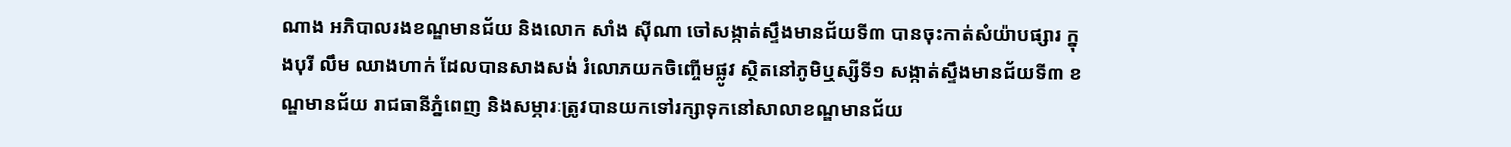ណាង អភិបាលរងខណ្ឌមានជ័យ និងលោក សាំង សុីណា ចៅសង្កាត់ស្ទឹងមានជ័យទី៣ បានចុះកាត់សំយ៉ាបផ្សារ ក្នុងបុរី លឹម ឈាងហាក់ ដែលបានសាងសង់ រំលោភយកចិញ្ចើមផ្លូវ ស្ថិតនៅភូមិឬស្សីទី១ សង្កាត់ស្ទឹងមានជ័យទី៣ ខណ្ឌមានជ័យ រាជធានីភ្នំពេញ និងសម្ភារៈត្រូវបានយកទៅរក្សាទុកនៅសាលាខណ្ឌមានជ័យ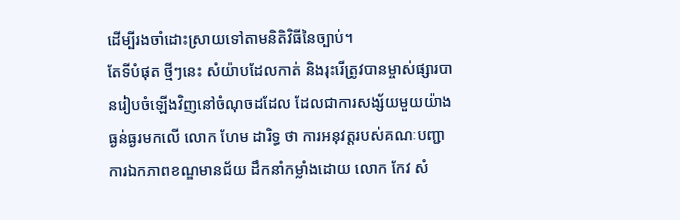ដើម្បីរងចាំដោះស្រាយទៅតាមនិតិវិធីនៃច្បាប់។
តែទីបំផុត ថ្មីៗនេះ សំយ៉ាបដែលកាត់ និងរុះរើត្រូវបានម្ចាស់ផ្សារបានរៀបចំឡើងវិញនៅចំណុចដដែល ដែលជាការសង្ស័យមួយយ៉ាងធ្ងន់ធ្ងរមកលើ លោក ហែម ដារិទ្ធ ថា ការអនុវត្តរបស់គណៈបញ្ជាការឯកភាពខណ្ឌមានជ័យ ដឹកនាំកម្លាំងដោយ លោក កែវ សំ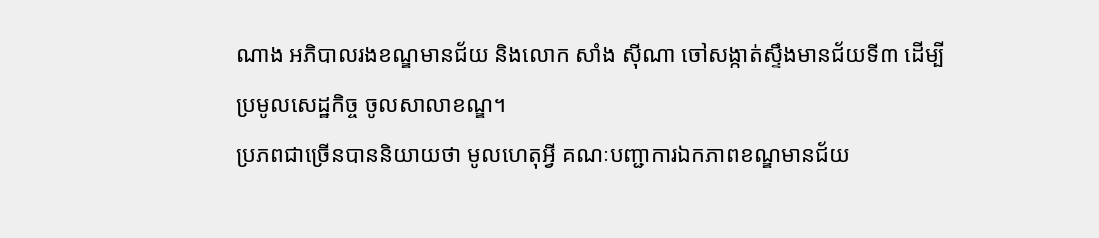ណាង អភិបាលរងខណ្ឌមានជ័យ និងលោក សាំង សុីណា ចៅសង្កាត់ស្ទឹងមានជ័យទី៣ ដើម្បីប្រមូលសេដ្ឋកិច្ច ចូលសាលាខណ្ឌ។
ប្រភពជាច្រើនបាននិយាយថា មូលហេតុអ្វី គណៈបញ្ជាការឯកភាពខណ្ឌមានជ័យ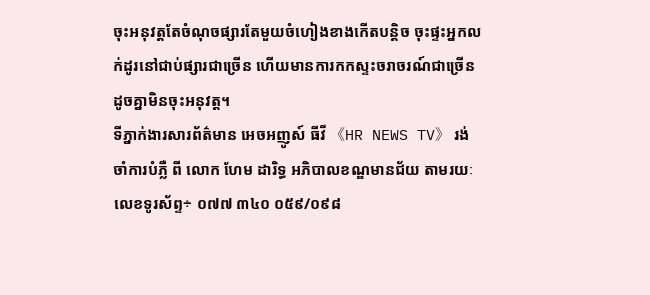ចុះអនុវត្តតែចំណុចផ្សារតែមួយចំហៀងខាងកើតបន្តិច ចុះផ្ទះអ្នកលក់ដូរនៅជាប់ផ្សារជាច្រើន ហើយមានការកកស្ទះចរាចរណ៍ជាច្រើនដូចគ្នាមិនចុះអនុវត្ត។
ទីភ្នាក់ងារសារព័ត៌មាន អេចអញូស៍ ធីវី 《HR NEWS TV》 រង់ចាំការបំភ្លឺ ពី លោក ហែម ដារិទ្ធ អភិបាលខណ្ឌមានជ័យ តាមរយៈលេខទូរស័ព្ទ÷ ០៧៧ ៣៤០ ០៥៩/០៩៨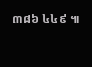៣៨៦ ៤៤៩ ៕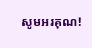សូមអរគុណ!